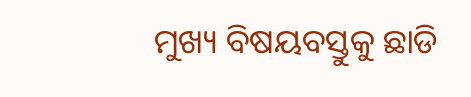ମୁଖ୍ୟ ବିଷୟବସ୍ତୁକୁ ଛାଡି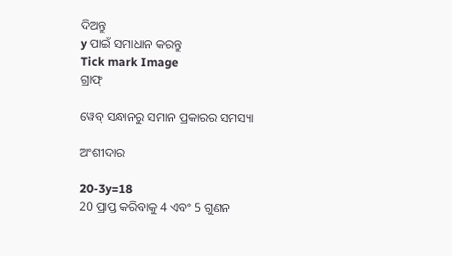ଦିଅନ୍ତୁ
y ପାଇଁ ସମାଧାନ କରନ୍ତୁ
Tick mark Image
ଗ୍ରାଫ୍

ୱେବ୍ ସନ୍ଧାନରୁ ସମାନ ପ୍ରକାରର ସମସ୍ୟା

ଅଂଶୀଦାର

20-3y=18
20 ପ୍ରାପ୍ତ କରିବାକୁ 4 ଏବଂ 5 ଗୁଣନ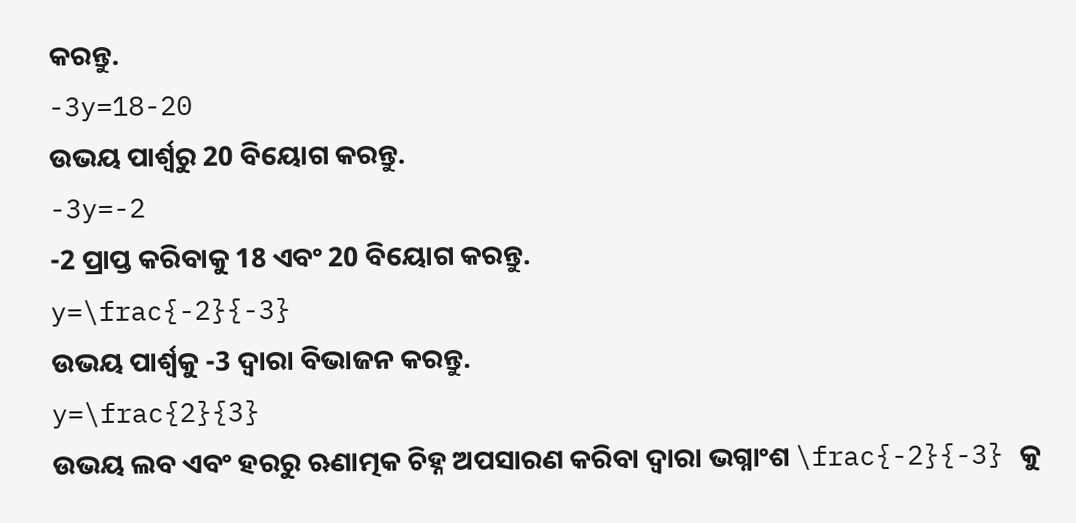କରନ୍ତୁ.
-3y=18-20
ଉଭୟ ପାର୍ଶ୍ୱରୁ 20 ବିୟୋଗ କରନ୍ତୁ.
-3y=-2
-2 ପ୍ରାପ୍ତ କରିବାକୁ 18 ଏବଂ 20 ବିୟୋଗ କରନ୍ତୁ.
y=\frac{-2}{-3}
ଉଭୟ ପାର୍ଶ୍ୱକୁ -3 ଦ୍ୱାରା ବିଭାଜନ କରନ୍ତୁ.
y=\frac{2}{3}
ଉଭୟ ଲବ ଏବଂ ହରରୁ ଋଣାତ୍ମକ ଚିହ୍ନ ଅପସାରଣ କରିବା ଦ୍ୱାରା ଭଗ୍ନାଂଶ \frac{-2}{-3} କୁ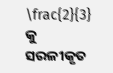\frac{2}{3} କୁ ସରଳୀକୃତ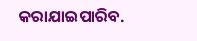କରାଯାଇପାରିବ.